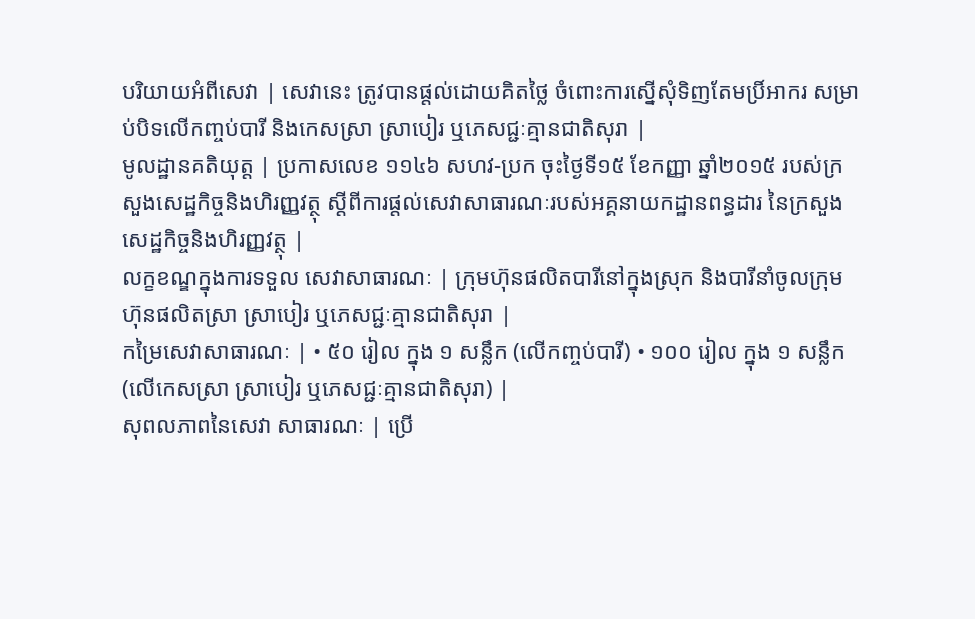បរិយាយអំពីសេវា | សេវានេះ ត្រូវបានផ្តល់ដោយគិតថ្លៃ ចំពោះការស្នើសុំទិញតែមប្រិ៍អាករ សម្រាប់បិទលើកញ្ចប់បារី និងកេសស្រា ស្រាបៀរ ឬភេសជ្ជៈគ្មានជាតិសុរា |
មូលដ្ឋានគតិយុត្ត | ប្រកាសលេខ ១១៤៦ សហវ-ប្រក ចុះថ្ងៃទី១៥ ខែកញ្ញា ឆ្នាំ២០១៥ របស់ក្រសួងសេដ្ឋកិច្ចនិងហិរញ្ញវត្ថុ ស្តីពីការផ្តល់សេវាសាធារណៈរបស់អគ្គនាយកដ្ឋានពន្ធដារ នៃក្រសួងសេដ្ឋកិច្ចនិងហិរញ្ញវត្ថុ |
លក្ខខណ្ឌក្នុងការទទួល សេវាសាធារណៈ | ក្រុមហ៊ុនផលិតបារីនៅក្នុងស្រុក និងបារីនាំចូលក្រុមហ៊ុនផលិតស្រា ស្រាបៀរ ឬភេសជ្ជៈគ្មានជាតិសុរា |
កម្រៃសេវាសាធារណៈ | • ៥០ រៀល ក្នុង ១ សន្លឹក (លើកញ្ចប់បារី) • ១០០ រៀល ក្នុង ១ សន្លឹក (លើកេសស្រា ស្រាបៀរ ឬភេសជ្ជៈគ្មានជាតិសុរា) |
សុពលភាពនៃសេវា សាធារណៈ | ប្រើ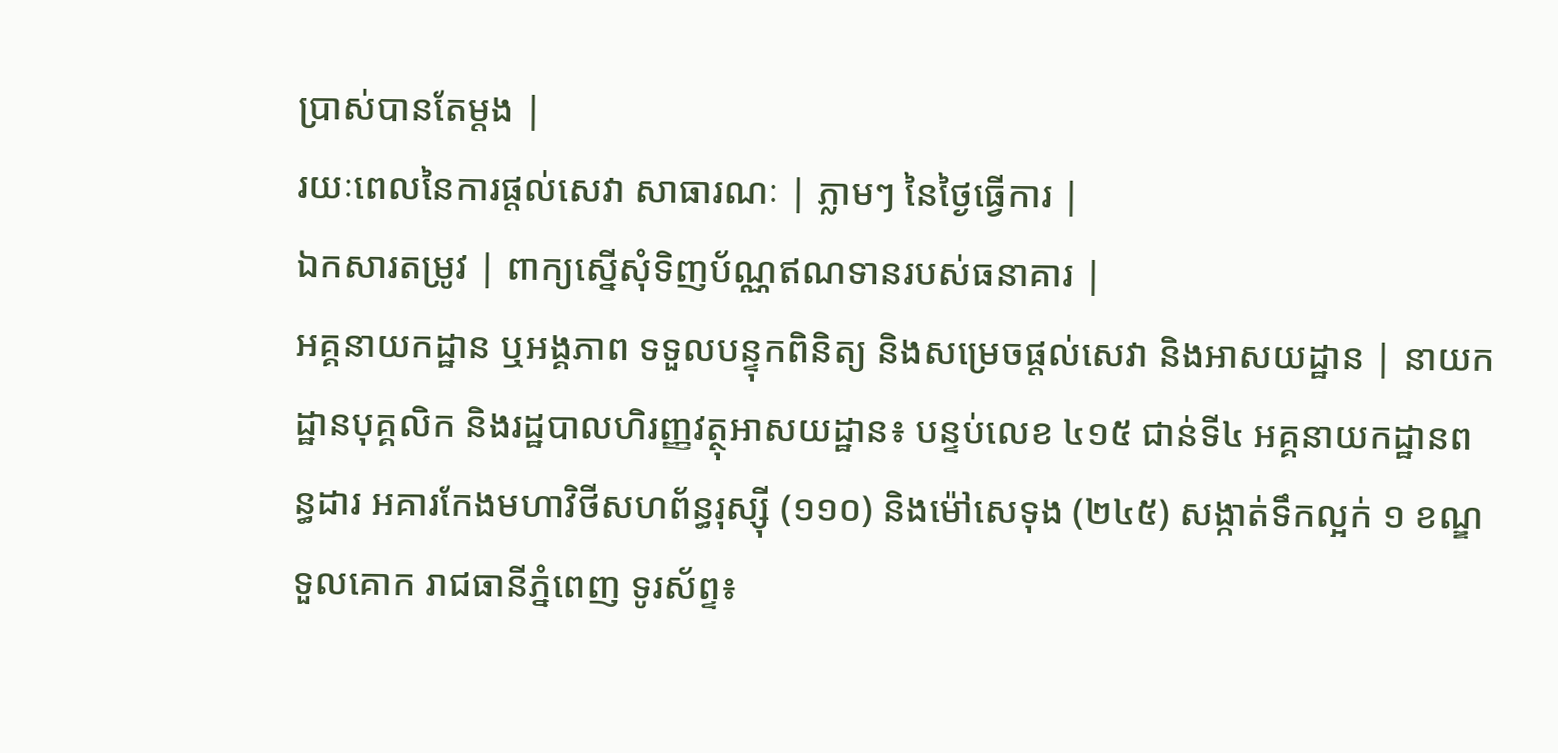ប្រាស់បានតែម្ដង |
រយៈពេលនៃការផ្តល់សេវា សាធារណៈ | ភ្លាមៗ នៃថ្ងៃធ្វើការ |
ឯកសារតម្រូវ | ពាក្យស្នើសុំទិញប័ណ្ណឥណទានរបស់ធនាគារ |
អគ្គនាយកដ្ឋាន ឬអង្គភាព ទទួលបន្ទុកពិនិត្យ និងសម្រេចផ្តល់សេវា និងអាសយដ្ឋាន | នាយកដ្ឋានបុគ្គលិក និងរដ្ឋបាលហិរញ្ញវត្ថុអាសយដ្ឋាន៖ បន្ទប់លេខ ៤១៥ ជាន់ទី៤ អគ្គនាយកដ្ឋានពន្ធដារ អគារកែងមហាវិថីសហព័ន្ធរុស្ស៊ី (១១០) និងម៉ៅសេទុង (២៤៥) សង្កាត់ទឹកល្អក់ ១ ខណ្ឌទួលគោក រាជធានីភ្នំពេញ ទូរស័ព្ទ៖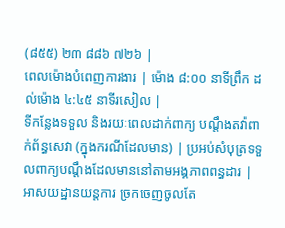(៨៥៥) ២៣ ៨៨៦ ៧២៦ |
ពេលម៉ោងបំពេញការងារ | ម៉ោង ៨:០០ នាទីព្រឹក ដល់ម៉ោង ៤:៤៥ នាទីរសៀល |
ទីកន្លែងទទួល និងរយៈពេលដាក់ពាក្យ បណ្តឹងតវ៉ាពាក់ព័ន្ធសេវា (ក្នុងករណីដែលមាន) | ប្រអប់សំបុត្រទទួលពាក្យបណ្ដឹងដែលមាននៅតាមអង្គភាពពន្ធដារ |
អាសយដ្ឋានយន្តការ ច្រកចេញចូលតែ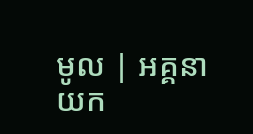មូល | អគ្គនាយក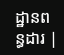ដ្ឋានពន្ធដារ |